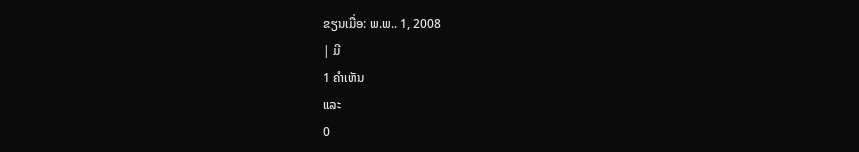ຂຽນເມື່ອ: ພ.ພ.. 1, 2008
| ມີ
1 ຄຳເຫັນ
ແລະ
0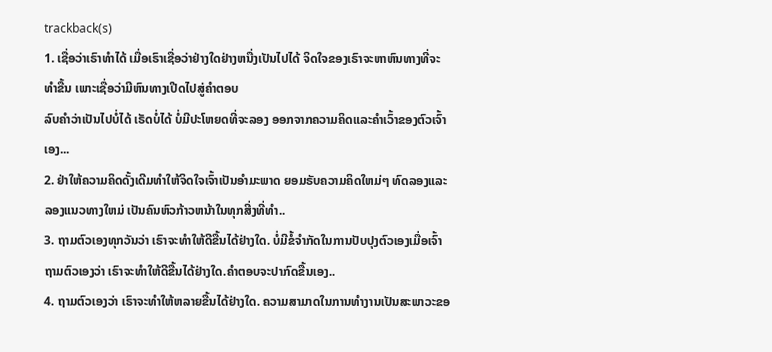trackback(s)
1. ເຊື່ອວ່າເຣົາທຳໄດ້ ເມື່ອເຣົາເຊື່ອວ່າຢ່າງໃດຢ່າງຫນື່ງເປັນໄປໄດ້ ຈິດໃຈຂອງເຣົາຈະຫາຫົນທາງທີ່ຈະທຳຂື້ນ ເພາະເຊື່ອວ່າມີຫົນທາງເປີດໄປສູ່ຄຳຕອບ
ລົບຄຳວ່າເປັນໄປບໍ່ໄດ້ ເຣັດບໍ່ໄດ້ ບ່ໍມີປະໂຫຍດທີ່ຈະລອງ ອອກຈາກຄວາມຄິດແລະຄຳເວົ້າຂອງຕົວເຈົ້າເອງ...
2. ຢ່າໃຫ້ຄວາມຄິດດັ້ງເດີມທຳໃຫ້ຈິດໃຈເຈົ້າເປັນອຳມະພາດ ຍອມຣັບຄວາມຄິດໃຫມ່ໆ ທົດລອງແລະລອງແນວທາງໃຫມ່ ເປັນຄົນຫົວກ້າວຫນ້າໃນທຸກສີ່ງທີ່ທຳ..
3. ຖາມຕົວເອງທຸກວັນວ່າ ເຣົາຈະທຳໃຫ້ດີຂື້ນໄດ້ຢ່າງໃດ. ບໍ່ມີຂໍ້ຈຳກັດໃນການປັບປຸງຕົວເອງເມື່ອເຈົ້າຖາມຕົວເອງວ່າ ເຣົາຈະທຳໃຫ້ດີຂື້ນໄດ້ຢ່າງໃດ.ຄຳຕອບຈະປາກົດຂື້ນເອງ..
4. ຖາມຕົວເອງວ່າ ເຣົາຈະທຳໃຫ້ຫລາຍຂື້ນໄດ້ຢ່າງໃດ. ຄວາມສາມາດໃນການທຳງານເປັນສະພາວະຂອ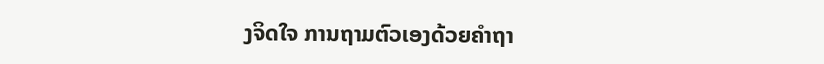ງຈິດໃຈ ການຖາມຕົວເອງດ້ວຍຄຳຖາ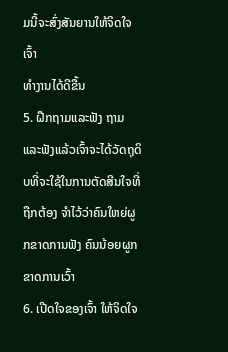ມນີ້ຈະສົ່ງສັນຍານໃຫ້ຈິດໃຈເຈົ້າ
ທຳງານໄດ້ດີຂື້ນ
5. ຝືກຖາມແລະຟັງ ຖາມແລະຟັງແລ້ວເຈົ້າຈະໄດ້ວັດຖຸດິບທີ່ຈະໃຊ້ໃນການຕັດສີນໃຈທີ່ຖືກຕ້ອງ ຈຳໄວ້ວ່າຄົນໃຫຍ່ຜູກຂາດການຟັງ ຄົນນ້ອຍຜູກຂາດການເວົ້າ
6. ເປີດໃຈຂອງເຈົ້າ ໃຫ້ຈິດໃຈ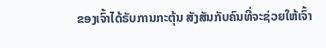ຂອງເຈົ້າໄດ້ຣັບການກະຕຸ້ນ ສັງສັນກັບຄົນທີ່ຈະຊ່ວຍໃຫ້ເຈົ້າ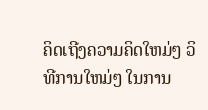ຄິດເຖີງຄວາມຄິດໃຫມ່ໆ ວິທີການໃຫມ່ໆ ໃນການ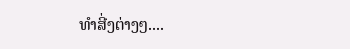ທຳສີ່ງຕ່າງໆ....